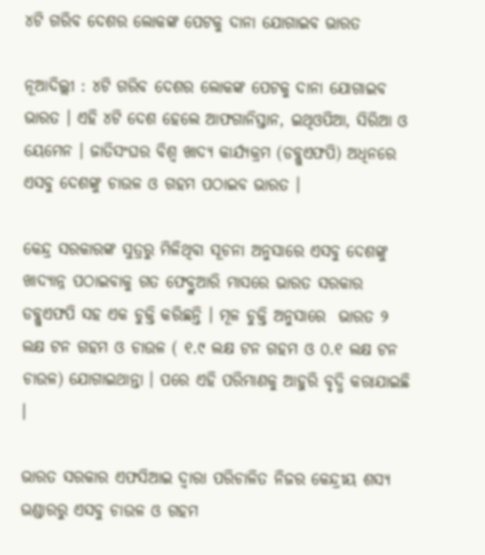୪ଟି ଗରିବ ଦେଶର ଲୋକଙ୍କ ପେଟକୁ ଦାନା ଯୋଗାଇବ ଭାରତ

ନୂଆଦିଲ୍ଲୀ : ୪ଟି ଗରିବ ଦେଶର ଲୋକଙ୍କ ପେଟକୁ ଦାନା ଯୋଗାଇବ ଭାରତ । ଏହି ୪ଟି ଦେଶ ହେଲେ ଆଫଗାନିସ୍ତାନ, ଇଥିଓପିଆ, ସିରିଆ ଓ ୟେମେନ । ଜାତିସଂଘର ବିଶ୍ବ ଖାଦ୍ୟ କାର୍ଯ୍ୟକ୍ରମ (ଡବ୍ଲୁଏଫପି) ଅଧିନରେ ଏସବୁ ଦେଶଙ୍କୁ ଚାଉଳ ଓ ଗହମ ପଠାଇବ ଭାରତ ।

କେନ୍ଦ୍ର ସରକାରଙ୍କ ସୁତ୍ରରୁ ମିଳିଥିବା ସୂଚନା ଅନୁସାରେ ଏସବୁ ଦେଶଙ୍କୁ ଖାଦ୍ୟାନ୍ନ ପଠାଇବାକୁ ଗତ ଫେବ୍ରୁଆରି ମାସରେ ଭାରତ ସରକାର ଡବ୍ଲୁଏଫପି ସହ ଏକ ଚୁକ୍ତି କରିଛନ୍ତି । ମୂଳ ଚୁକ୍ତି ଅନୁସାରେ  ଭାରତ ୨ ଲକ୍ଷ ଟନ ଗହମ ଓ ଚାଉଳ ( ୧.୯ ଲକ୍ଷ ଟନ ଗହମ ଓ ୦.୧ ଲକ୍ଷ ଟନ ଚାଉଳ) ଯୋଗାଇଥାନ୍ତା । ପରେ ଏହି ପରିମାଣକୁ ଆହୁରି ବୃଦ୍ଧି କରାଯାଇଛି ।

ଭାରତ ସରକାର ଏଫସିଆଇ ଦ୍ବାରା ପରିଚାଳିତ ନିଜର କେନ୍ଦ୍ରୀୟ ଶସ୍ୟ ଭଣ୍ଡାରରୁ ଏସବୁ ଚାଉଳ ଓ ଗହମ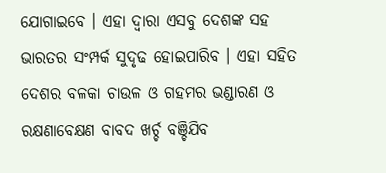ଯୋଗାଇବେ । ଏହା ଦ୍ବାରା ଏସବୁ ଦେଶଙ୍କ ସହ ଭାରତର ସଂମ୍ପର୍କ ସୁଦୃଢ ହୋଇପାରିବ । ଏହା ସହିତ ଦେଶର ବଳକା ଚାଉଳ ଓ ଗହମର ଭଣ୍ଡାରଣ ଓ ରକ୍ଷଣାବେକ୍ଷଣ ବାବଦ ଖର୍ଚ୍ଚ ବଞ୍ଚିଯିବ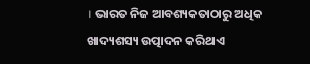। ଭାରତ ନିଜ ଆବଶ୍ୟକତାଠାରୁ ଅଧିକ ଖାଦ୍ୟଶସ୍ୟ ଉତ୍ପାଦନ କରିଥାଏ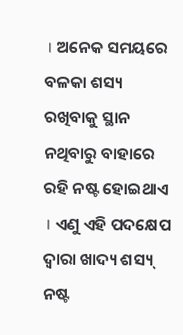। ଅନେକ ସମୟରେ ବଳକା ଶସ୍ୟ ରଖିବାକୁ ସ୍ଥାନ ନଥିବାରୁ ବାହାରେ ରହି ନଷ୍ଟ ହୋଇଥାଏ । ଏଣୁ ଏହି ପଦକ୍ଷେପ ଦ୍ବାରା ଖାଦ୍ୟ ଶସ୍ୟ୍ ନଷ୍ଟ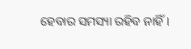ହେବାର ସମସ୍ୟା ରହିବ ନାହିଁ ।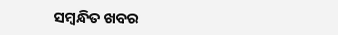ସମ୍ବନ୍ଧିତ ଖବର